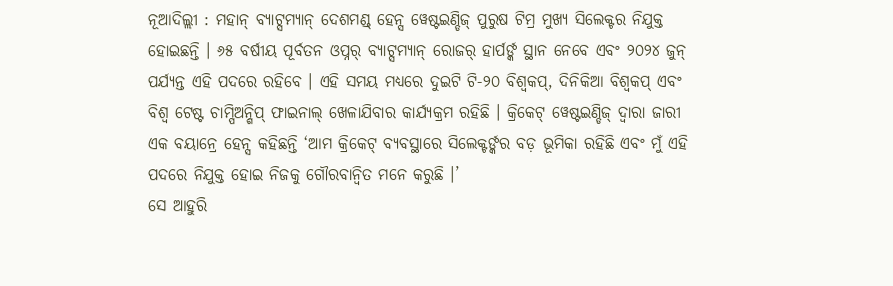ନୂଆଦିଲ୍ଲୀ : ମହାନ୍ ବ୍ୟାଟ୍ସମ୍ୟାନ୍ ଦେଶମଣ୍ଡ୍ ହେନ୍ସ ୱେଷ୍ଟଇଣ୍ଡିଜ୍ ପୁରୁଷ ଟିମ୍ର ମୁଖ୍ୟ ସିଲେକ୍ଟର ନିଯୁକ୍ତ ହୋଇଛନ୍ତି । ୬୫ ବର୍ଷୀୟ ପୂର୍ବତନ ଓପ୍ନର୍ ବ୍ୟାଟ୍ସମ୍ୟାନ୍ ରୋଜର୍ ହାର୍ପର୍ଙ୍କ ସ୍ଥାନ ନେବେ ଏବଂ ୨୦୨୪ ଜୁନ୍ ପର୍ଯ୍ୟନ୍ତ ଏହି ପଦରେ ରହିବେ । ଏହି ସମୟ ମଧ୍ୟରେ ଦୁଇଟି ଟି-୨୦ ବିଶ୍ୱକପ୍, ଦିନିକିଆ ବିଶ୍ୱକପ୍ ଏବଂ ବିଶ୍ୱ ଟେଷ୍ଟ ଚାମ୍ପିଅନ୍ଶିପ୍ ଫାଇନାଲ୍ ଖେଳାଯିବାର କାର୍ଯ୍ୟକ୍ରମ ରହିଛି । କ୍ରିକେଟ୍ ୱେଷ୍ଟଇଣ୍ଡିଜ୍ ଦ୍ୱାରା ଜାରୀ ଏକ ବୟାନ୍ରେ ହେନ୍ସ କହିଛନ୍ତି ‘ଆମ କ୍ରିକେଟ୍ ବ୍ୟବସ୍ଥାରେ ସିଲେକ୍ଟର୍ଙ୍କର ବଡ଼ ଭୂମିକା ରହିଛି ଏବଂ ମୁଁ ଏହି ପଦରେ ନିଯୁକ୍ତ ହୋଇ ନିଜକୁ ଗୌରବାନ୍ୱିତ ମନେ କରୁଛି ।’
ସେ ଆହୁରି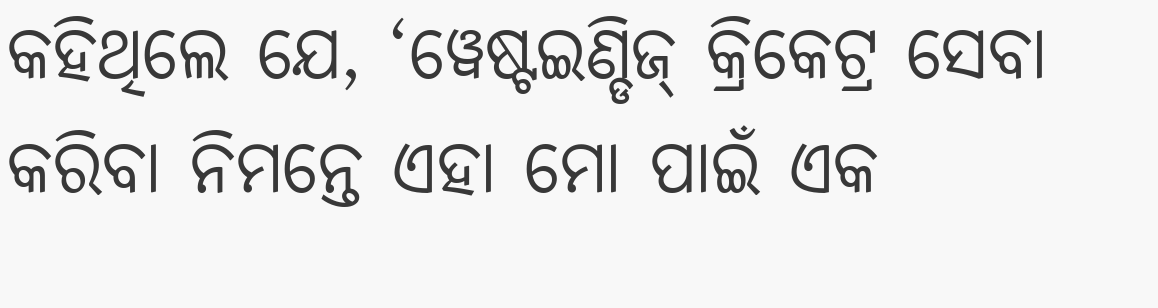କହିଥିଲେ ଯେ, ‘ୱେଷ୍ଟଇଣ୍ଡିଜ୍ କ୍ରିକେଟ୍ର ସେବା କରିବା ନିମନ୍ତେ ଏହା ମୋ ପାଇଁ ଏକ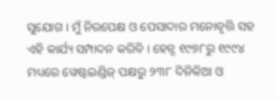ସୁଯୋଗ । ମୁଁ ନିରପେକ୍ଷ ଓ ପେସାଦାର ମନୋବୃତ୍ତି ସହ ଏହି କାର୍ଯ୍ୟ ସମ୍ପାଦନ କରିବି । ହେନ୍ସ ୧୯୭୮ରୁ ୧୯୯୪ ମଧ୍ୟରେ ୱେଷ୍ଟଇଣ୍ଡିଜ୍ ପକ୍ଷରୁ ୨୩୮ ଦିନିକିଆ ଓ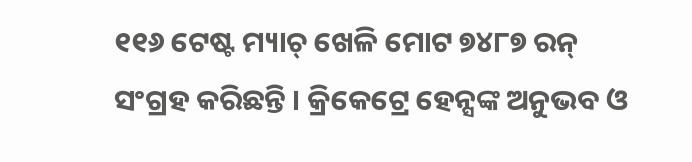୧୧୬ ଟେଷ୍ଟ ମ୍ୟାଚ୍ ଖେଳି ମୋଟ ୭୪୮୭ ରନ୍ ସଂଗ୍ରହ କରିଛନ୍ତି । କ୍ରିକେଟ୍ରେ ହେନ୍ସଙ୍କ ଅନୁଭବ ଓ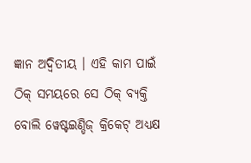ଜ୍ଞାନ ଅଦ୍ୱିତୀୟ । ଏହି କାମ ପାଇଁ ଠିକ୍ ସମୟରେ ସେ ଠିକ୍ ବ୍ୟକ୍ତି ବୋଲି ୱେଷ୍ଟଇଣ୍ଡିଜ୍ କ୍ରିକେଟ୍ ଅଧ୍ୟକ୍ଷ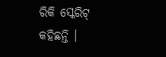ରିକି ସ୍କେରିଟ୍ କହିଛନ୍ତି ।